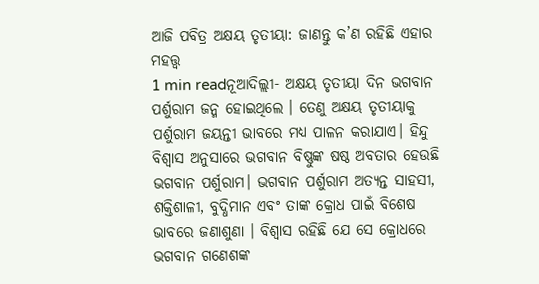ଆଜି ପବିତ୍ର ଅକ୍ଷୟ ତୃତୀୟା: ଜାଣନ୍ତୁ କ’ଣ ରହିଛି ଏହାର ମହତ୍ତ୍ୱ
1 min readନୂଆଦିଲ୍ଲୀ- ଅକ୍ଷୟ ତୃତୀୟା ଦିନ ଭଗବାନ ପର୍ଶୁରାମ ଜନ୍ମ ହୋଇଥିଲେ । ତେଣୁ ଅକ୍ଷୟ ତୃତୀୟାକୁ ପର୍ଶୁରାମ ଜୟନ୍ତୀ ଭାବରେ ମଧ୍ୟ ପାଳନ କରାଯାଏ। ହିନ୍ଦୁ ବିଶ୍ୱାସ ଅନୁସାରେ ଭଗବାନ ବିଷ୍ଣୁଙ୍କ ଷଷ୍ଠ ଅବତାର ହେଉଛି ଭଗବାନ ପର୍ଶୁରାମ। ଭଗବାନ ପର୍ଶୁରାମ ଅତ୍ୟନ୍ତ ସାହସୀ, ଶକ୍ତିଶାଳୀ, ବୁଦ୍ଧିମାନ ଏବଂ ତାଙ୍କ କ୍ରୋଧ ପାଇଁ ବିଶେଷ ଭାବରେ ଜଣାଶୁଣା । ବିଶ୍ୱାସ ରହିଛି ଯେ ସେ କ୍ରୋଧରେ ଭଗବାନ ଗଣେଶଙ୍କ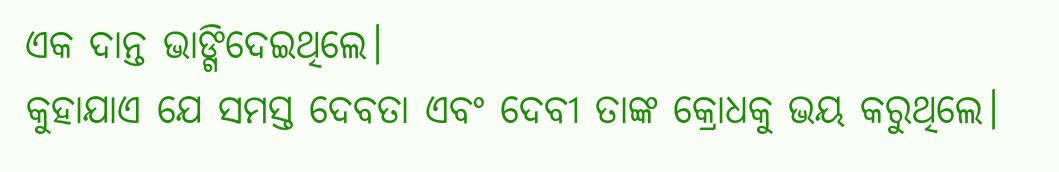ଏକ ଦାନ୍ତ ଭାଙ୍ଗିଦେଇଥିଲେ।
କୁହାଯାଏ ଯେ ସମସ୍ତ ଦେବତା ଏବଂ ଦେବୀ ତାଙ୍କ କ୍ରୋଧକୁ ଭୟ କରୁଥିଲେ।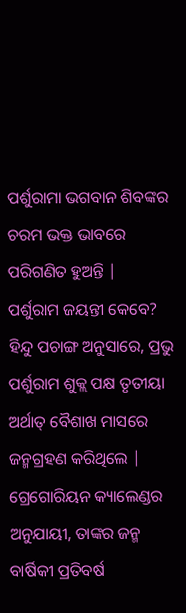ପର୍ଶୁରାମା ଭଗବାନ ଶିବଙ୍କର ଚରମ ଭକ୍ତ ଭାବରେ ପରିଗଣିତ ହୁଅନ୍ତି |
ପର୍ଶୁରାମ ଜୟନ୍ତୀ କେବେ?
ହିନ୍ଦୁ ପଚାଙ୍ଗ ଅନୁସାରେ, ପ୍ରଭୁ ପର୍ଶୁରାମ ଶୁକ୍ଲ ପକ୍ଷ ତୃତୀୟା ଅର୍ଥାତ୍ ବୈଶାଖ ମାସରେ ଜନ୍ମଗ୍ରହଣ କରିଥିଲେ | ଗ୍ରେଗୋରିୟନ କ୍ୟାଲେଣ୍ଡର ଅନୁଯାୟୀ, ତାଙ୍କର ଜନ୍ମ ବାର୍ଷିକୀ ପ୍ରତିବର୍ଷ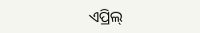ଏପ୍ରିଲ୍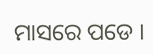ମାସରେ ପଡେ ।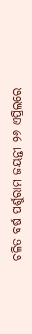ଚଳିତ ବର୍ଷ ପର୍ଶୁରାମ ଜୟନ୍ତୀ ୨୬ ଏପ୍ରିଲରେ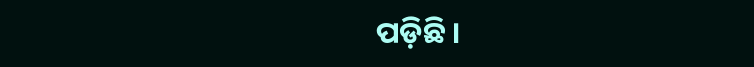ପଡ଼ିଛି ।